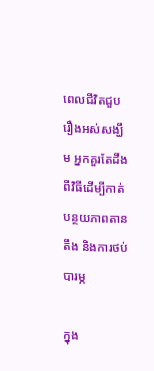ពេលជីវិតជួបរឿងអស់សង្ឃឹម អ្នកគួរតែដឹងពីវិធីដើម្បីកាត់បន្ថយភាពតានតឹង និងការថប់បារម្ភ

ក្នុង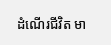ដំណើរជីវិត មា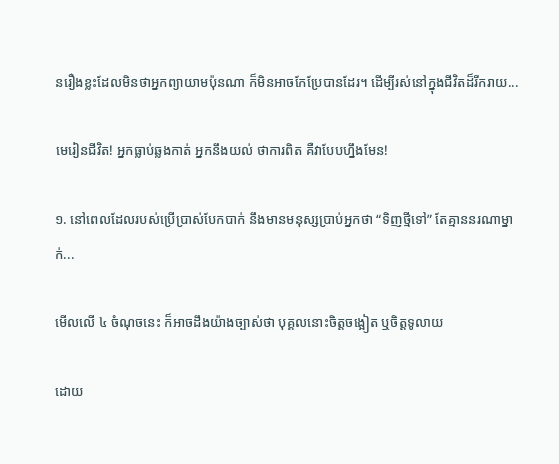នរឿងខ្លះដែលមិនថាអ្នកព្យាយាមប៉ុនណា ក៏មិនអាចកែប្រែបានដែរ។ ដើម្បីរស់នៅក្នុងជីវិតដ៏រីករាយ...

មេរៀនជីវិត! អ្នកធ្លាប់ឆ្លងកាត់ អ្នកនឹងយល់ ថាការពិត គឺវាបែបហ្នឹងមែន!

១. នៅពេលដែលរបស់ប្រើប្រាស់បែកបាក់ នឹងមានមនុស្សប្រាប់អ្នកថា “ទិញថ្មីទៅ” តែគ្មាននរណាម្នាក់...

មើលលើ ៤ ចំណុចនេះ ក៏អាចដឹងយ៉ាងច្បាស់ថា បុគ្គលនោះចិត្តចង្អៀត ឬចិត្តទូលាយ

ដោយ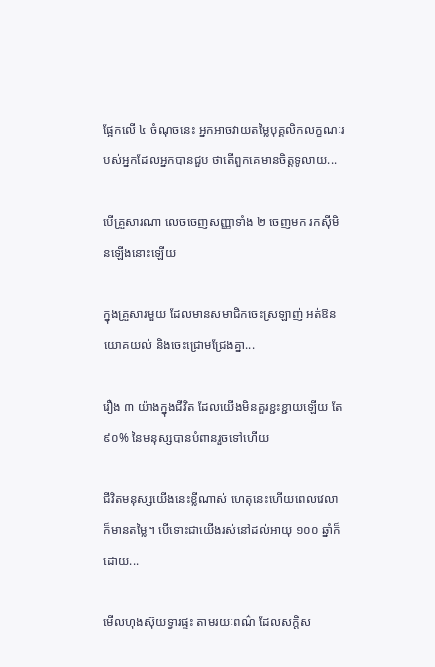ផ្អែកលើ ៤ ចំណុចនេះ អ្នកអាចវាយតម្លៃបុគ្គលិកលក្ខណៈរបស់អ្នកដែលអ្នកបានជួប ថាតើពួកគេមានចិត្តទូលាយ...

បើគ្រួសារណា លេចចេញសញ្ញាទាំង ២ ចេញមក រកស៊ីមិនឡើងនោះឡើយ

ក្នុងគ្រួសារមួយ ដែលមានសមាជិកចេះស្រឡាញ់ អត់ឱន យោគយល់ និងចេះជ្រោមជ្រែងគ្នា...

រឿង ៣ យ៉ាងក្នុងជីវិត ដែលយើងមិនគួរខ្ជះខ្ជាយឡើយ តែ ៩០% នៃមនុស្សបានបំពានរួចទៅហើយ

ជីវិតមនុស្សយើងនេះខ្លីណាស់ ហេតុនេះហើយពេលវេលាក៏មានតម្លៃ។ បើទោះជាយើងរស់នៅដល់អាយុ ១០០ ឆ្នាំក៏ដោយ...

មើលហុងស៊ុយទ្វារផ្ទះ តាមរយៈពណ៌ ដែលសក្តិស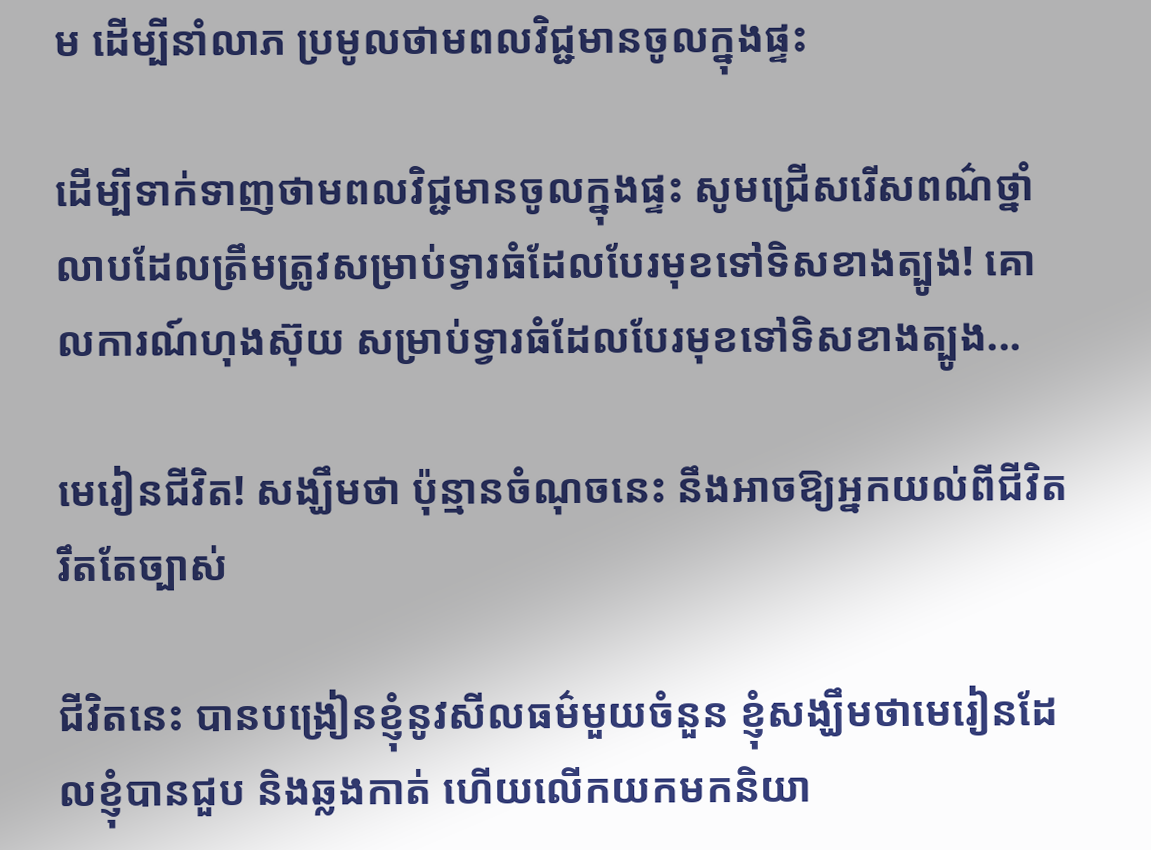ម ដើម្បីនាំលាភ ប្រមូលថាមពលវិជ្ជមានចូលក្នុងផ្ទះ

ដើម្បីទាក់ទាញថាមពលវិជ្ជមានចូលក្នុងផ្ទះ សូមជ្រើសរើសពណ៌ថ្នាំលាបដែលត្រឹមត្រូវសម្រាប់ទ្វារធំដែលបែរមុខទៅទិសខាងត្បូង! គោលការណ៍ហុងស៊ុយ សម្រាប់ទ្វារធំដែលបែរមុខទៅទិសខាងត្បូង...

មេរៀនជីវិត! សង្ឃឹមថា ប៉ុន្មានចំណុចនេះ នឹងអាចឱ្យអ្នកយល់ពីជីវិតរឹតតែច្បាស់

ជីវិតនេះ បានបង្រៀនខ្ញុំនូវសីលធម៌មួយចំនួន ខ្ញុំសង្ឃឹមថាមេរៀនដែលខ្ញុំបានជួប និងឆ្លងកាត់ ហើយលើកយកមកនិយា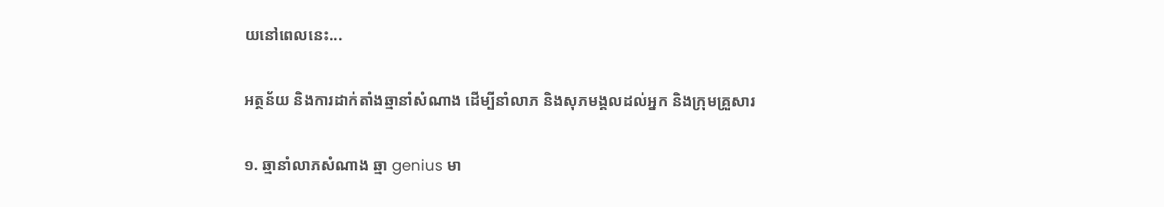យនៅពេលនេះ...

អត្ថន័យ និងការដាក់តាំងឆ្មានាំសំណាង ដើម្បីនាំលាភ និងសុភមង្គលដល់អ្នក និងក្រុមគ្រួសារ

១. ឆ្មានាំលាភសំណាង ឆ្មា genius មា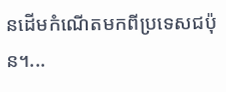នដើមកំណើតមកពីប្រទេសជប៉ុន។...